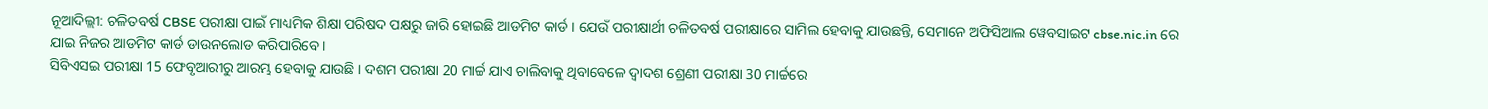ନୂଆଦିଲ୍ଲୀ: ଚଳିତବର୍ଷ CBSE ପରୀକ୍ଷା ପାଇଁ ମାଧ୍ୟମିକ ଶିକ୍ଷା ପରିଷଦ ପକ୍ଷରୁ ଜାରି ହୋଇଛି ଆଡମିଟ କାର୍ଡ । ଯେଉଁ ପରୀକ୍ଷାର୍ଥୀ ଚଳିତବର୍ଷ ପରୀକ୍ଷାରେ ସାମିଲ ହେବାକୁ ଯାଉଛନ୍ତି, ସେମାନେ ଅଫିସିଆଲ ୱେବସାଇଟ cbse.nic.in ରେ ଯାଇ ନିଜର ଆଡମିଟ କାର୍ଡ ଡାଉନଲୋଡ କରିପାରିବେ ।
ସିବିଏସଇ ପରୀକ୍ଷା 15 ଫେବୃଆରୀରୁ ଆରମ୍ଭ ହେବାକୁ ଯାଉଛି । ଦଶମ ପରୀକ୍ଷା 20 ମାର୍ଚ୍ଚ ଯାଏ ଚାଲିବାକୁ ଥିବାବେଳେ ଦ୍ବାଦଶ ଶ୍ରେଣୀ ପରୀକ୍ଷା 30 ମାର୍ଚ୍ଚରେ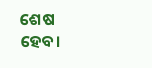ଶେଷ ହେବ।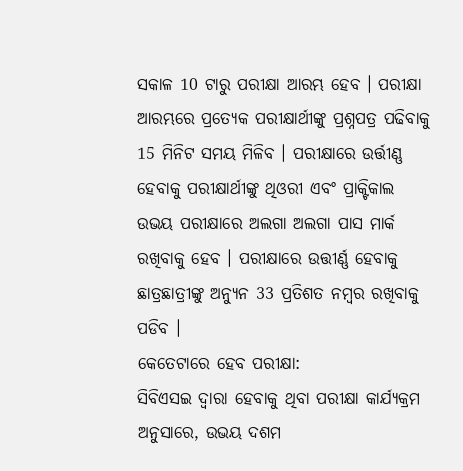ସକାଳ 10 ଟାରୁ ପରୀକ୍ଷା ଆରମ୍ଭ ହେବ । ପରୀକ୍ଷା ଆରମ୍ଭରେ ପ୍ରତ୍ୟେକ ପରୀକ୍ଷାର୍ଥୀଙ୍କୁ ପ୍ରଶ୍ନପତ୍ର ପଢିବାକୁ 15 ମିନିଟ ସମୟ ମିଳିବ । ପରୀକ୍ଷାରେ ଉର୍ତ୍ତୀଣ୍ଣ ହେବାକୁ ପରୀକ୍ଷାର୍ଥୀଙ୍କୁ ଥିଓରୀ ଏବଂ ପ୍ରାକ୍ଟିକାଲ ଉଭୟ ପରୀକ୍ଷାରେ ଅଲଗା ଅଲଗା ପାସ ମାର୍କ ରଖିବାକୁ ହେବ । ପରୀକ୍ଷାରେ ଉତ୍ତୀର୍ଣ୍ଣ ହେବାକୁ ଛାତ୍ରଛାତ୍ରୀଙ୍କୁ ଅନ୍ୟୁନ 33 ପ୍ରତିଶତ ନମ୍ବର ରଖିବାକୁ ପଡିବ ।
କେତେଟାରେ ହେବ ପରୀକ୍ଷା:
ସିବିଏସଇ ଦ୍ବାରା ହେବାକୁ ଥିବା ପରୀକ୍ଷା କାର୍ଯ୍ୟକ୍ରମ ଅନୁସାରେ, ଉଭୟ ଦଶମ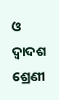ଓ ଦ୍ବାଦଶ ଶ୍ରେଣୀ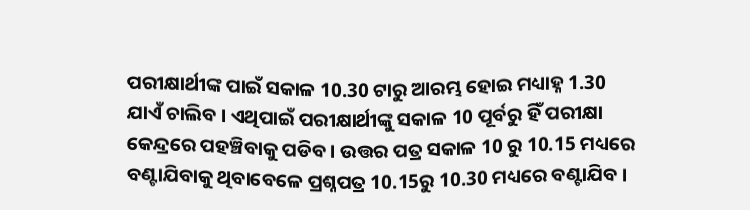ପରୀକ୍ଷାର୍ଥୀଙ୍କ ପାଇଁ ସକାଳ 10.30 ଟାରୁ ଆରମ୍ଭ ହୋଇ ମଧ୍ୟାହ୍ନ 1.30 ଯାଏଁ ଚାଲିବ । ଏଥିପାଇଁ ପରୀକ୍ଷାର୍ଥୀଙ୍କୁ ସକାଳ 10 ପୂର୍ବରୁ ହିଁ ପରୀକ୍ଷା କେନ୍ଦ୍ରରେ ପହଞ୍ଚିବାକୁ ପଡିବ । ଉତ୍ତର ପତ୍ର ସକାଳ 10 ରୁ 10.15 ମଧ୍ୟରେ ବଣ୍ଟାଯିବାକୁ ଥିବାବେଳେ ପ୍ରଶ୍ନପତ୍ର 10.15ରୁ 10.30 ମଧ୍ୟରେ ବଣ୍ଟାଯିବ ।